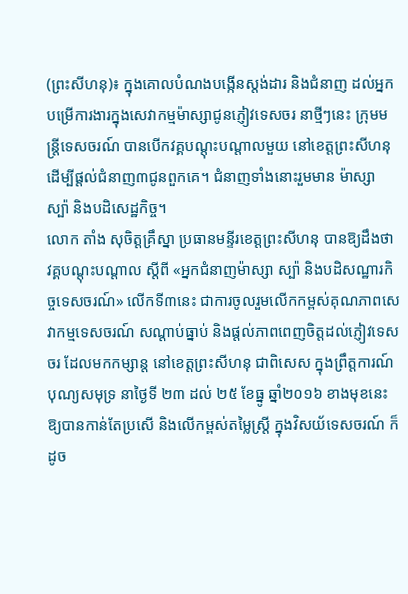(ព្រះសីហនុ)៖ ក្នុងគោលបំណងបង្កើនស្តង់ដារ និងជំនាញ ដល់អ្នកបម្រើការងារក្នុងសេវាកម្មម៉ាស្សាជូនភ្ញៀវទេសចរ នាថ្មីៗនេះ ក្រុមមន្រ្តីទេសចរណ៍ បានបើកវគ្គបណ្តុះបណ្តាលមួយ នៅខេត្តព្រះសីហនុ ដើម្បីផ្តល់ជំនាញ៣ជូនពួកគេ។ ជំនាញទាំងនោះរួមមាន ម៉ាស្សា ស្ប៉ា និងបដិសេដ្ឋកិច្ច។
លោក តាំង សុចិត្តគ្រឹស្នា ប្រធានមន្ទីរខេត្តព្រះសីហនុ បានឱ្យដឹងថា វគ្គបណ្តុះបណ្តាល ស្តីពី «អ្នកជំនាញម៉ាស្សា ស្ប៉ា និងបដិសណ្ឋារកិច្ចទេសចរណ៍» លើកទី៣នេះ ជាការចូលរួមលើកកម្ពស់គុណភាពសេវាកម្មទេសចរណ៍ សណ្តាប់ធ្នាប់ និងផ្តល់ភាពពេញចិត្តដល់ភ្ញៀវទេសចរ ដែលមកកម្សាន្ត នៅខេត្តព្រះសីហនុ ជាពិសេស ក្នុងព្រឹត្តការណ៍បុណ្យសមុទ្រ នាថ្ងៃទី ២៣ ដល់ ២៥ ខែធ្នូ ឆ្នាំ២០១៦ ខាងមុខនេះ ឱ្យបានកាន់តែប្រសើ និងលើកម្ពស់តម្លៃស្ត្រី ក្នុងវិសយ័ទេសចរណ៍ ក៏ដូច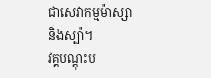ជាសេវាកម្មម៉ាស្សា និងស្ប៉ា។
វគ្គបណ្តុះប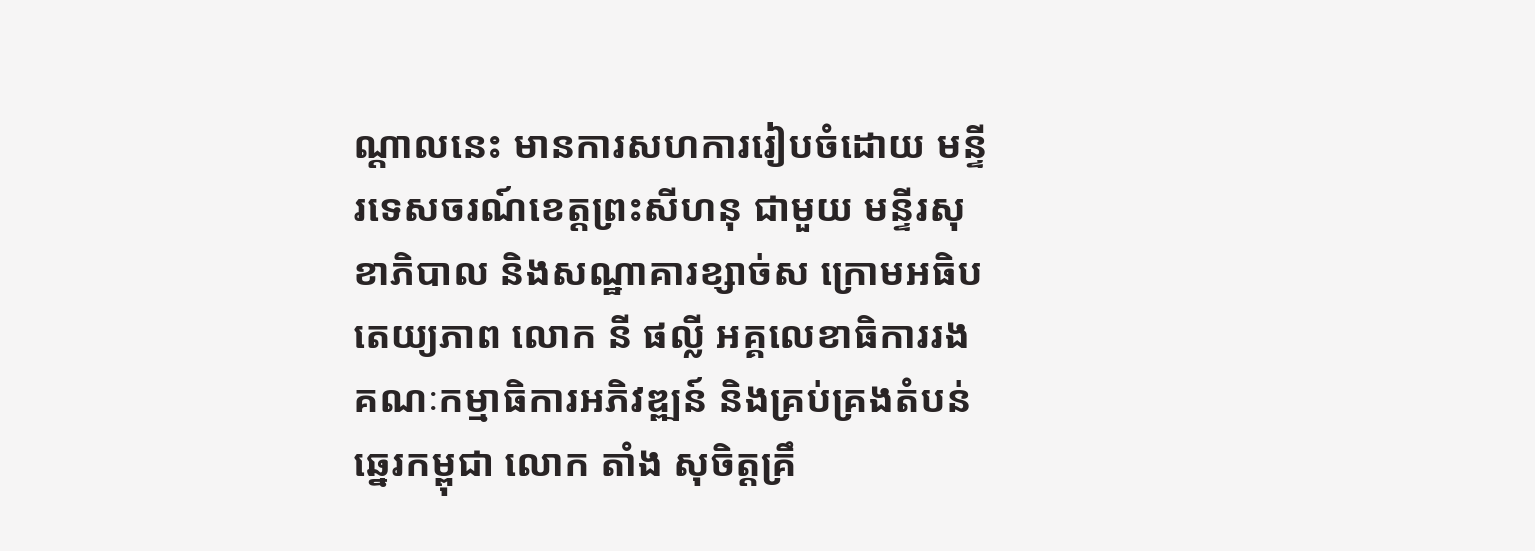ណ្តាលនេះ មានការសហការរៀបចំដោយ មន្ទីរទេសចរណ៍ខេត្តព្រះសីហនុ ជាមួយ មន្ទីរសុខាភិបាល និងសណ្ឋាគារខ្សាច់ស ក្រោមអធិបតេយ្យភាព លោក នី ផល្លី អគ្គលេខាធិការរងគណៈកម្មាធិការអភិវឌ្ឍន៍ និងគ្រប់គ្រងតំបន់ឆ្នេរកម្ពុជា លោក តាំង សុចិត្តគ្រឹ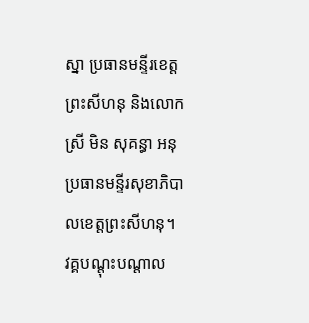ស្នា ប្រធានមន្ទីរខេត្តព្រះសីហនុ និងលោកស្រី មិន សុគន្ធា អនុប្រធានមន្ទីរសុខាភិបាលខេត្តព្រះសីហនុ។
វគ្គបណ្តុះបណ្តាល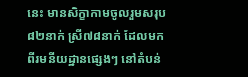នេះ មានសិក្ខាកាមចូលរួមសរុប ៨២នាក់ ស្រី៧៨នាក់ ដែលមកពីរមនីយដ្ឋានផ្សេងៗ នៅតំបន់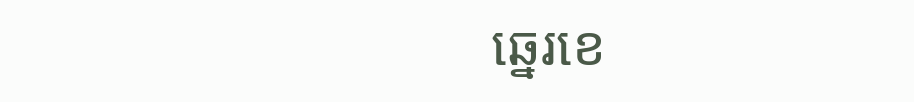ឆ្នេរខេ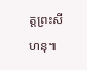ត្តព្រះសីហនុ៕